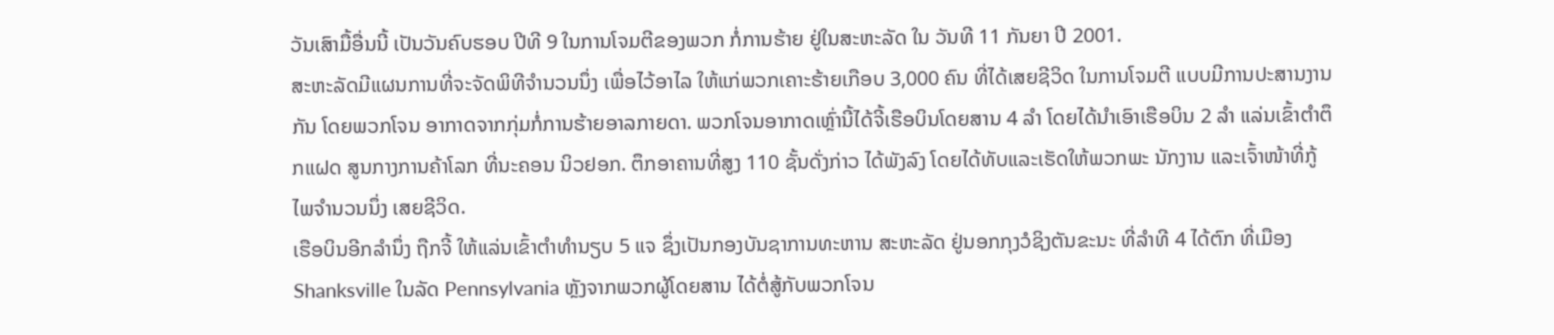ວັນເສົາມື້ອື່ນນີ້ ເປັນວັນຄົບຮອບ ປີທີ 9 ໃນການໂຈມຕີຂອງພວກ ກໍ່ການຮ້າຍ ຢູ່ໃນສະຫະລັດ ໃນ ວັນທີ 11 ກັນຍາ ປີ 2001.
ສະຫະລັດມີແຜນການທີ່ຈະຈັດພິທີຈຳນວນນຶ່ງ ເພື່ອໄວ້ອາໄລ ໃຫ້ແກ່ພວກເຄາະຮ້າຍເກືອບ 3,000 ຄົນ ທີ່ໄດ້ເສຍຊີວິດ ໃນການໂຈມຕີ ແບບມີການປະສານງານກັນ ໂດຍພວກໂຈນ ອາກາດຈາກກຸ່ມກໍ່ການຮ້າຍອາລກາຍດາ. ພວກໂຈນອາກາດເຫຼົ່ານີ້ໄດ້ຈີ້ເຮືອບິນໂດຍສານ 4 ລຳ ໂດຍໄດ້ນຳເອົາເຮືອບິນ 2 ລຳ ແລ່ນເຂົ້າຕຳຕຶກແຝດ ສູນກາງການຄ້າໂລກ ທີ່ນະຄອນ ນິວຢອກ. ຕຶກອາຄານທີ່ສູງ 110 ຊັ້ນດັ່ງກ່າວ ໄດ້ພັງລົງ ໂດຍໄດ້ທັບແລະເຮັດໃຫ້ພວກພະ ນັກງານ ແລະເຈົ້າໜ້າທີ່ກູ້ໄພຈຳນວນນຶ່ງ ເສຍຊີວິດ.
ເຮືອບິນອີກລຳນຶ່ງ ຖືກຈີ້ ໃຫ້ແລ່ນເຂົ້າຕຳທຳນຽບ 5 ແຈ ຊຶ່ງເປັນກອງບັນຊາການທະຫານ ສະຫະລັດ ຢູ່ນອກກຸງວໍຊິງຕັນຂະນະ ທີ່ລຳທີ 4 ໄດ້ຕົກ ທີ່ເມືອງ Shanksville ໃນລັດ Pennsylvania ຫຼັງຈາກພວກຜູ້ໂດຍສານ ໄດ້ຕໍ່ສູ້ກັບພວກໂຈນ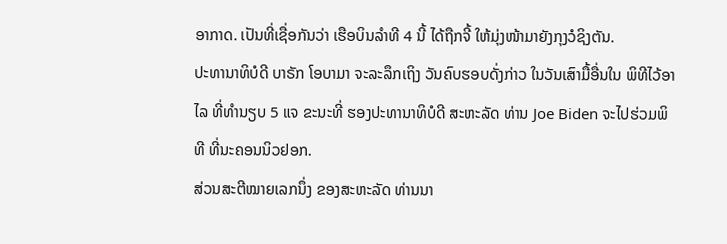ອາກາດ. ເປັນທີ່ເຊື່ອກັນວ່າ ເຮືອບິນລຳທີ 4 ນີ້ ໄດ້ຖືກຈີ້ ໃຫ້ມຸ່ງໜ້າມາຍັງກຸງວໍຊິງຕັນ.
ປະທານາທິບໍດີ ບາຣັກ ໂອບາມາ ຈະລະລຶກເຖິງ ວັນຄົບຮອບດັ່ງກ່າວ ໃນວັນເສົາມື້ອື່ນໃນ ພິທີໄວ້ອາໄລ ທີ່ທຳນຽບ 5 ແຈ ຂະນະທີ່ ຮອງປະທານາທິບໍດີ ສະຫະລັດ ທ່ານ Joe Biden ຈະໄປຮ່ວມພິທີ ທີ່ນະຄອນນິວຢອກ.
ສ່ວນສະຕີໝາຍເລກນຶ່ງ ຂອງສະຫະລັດ ທ່ານນາ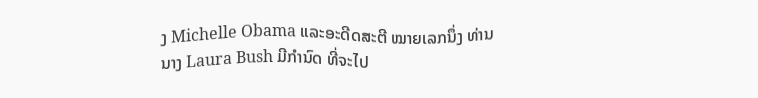ງ Michelle Obama ແລະອະດີດສະຕີ ໝາຍເລກນຶ່ງ ທ່ານນາງ Laura Bush ມີກຳນົດ ທີ່ຈະໄປ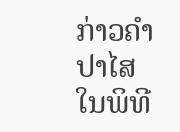ກ່າວຄຳປາໄສ ໃນພິທີ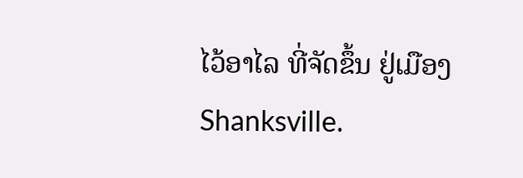ໄວ້ອາໄລ ທີ່ຈັດຂຶ້ນ ຢູ່ເມືອງ Shanksville.